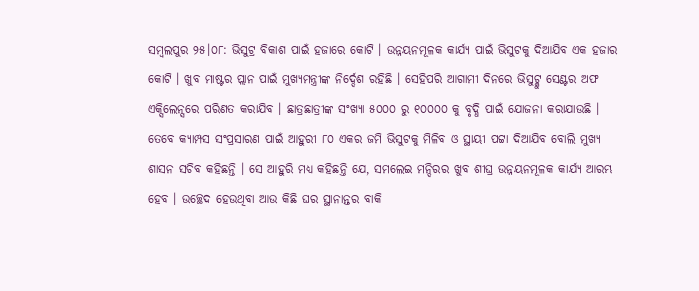ସମ୍ବଲପୁର ୨୫।୦୮: ଭିସୁଟ୍ର ବିକାଶ ପାଇଁ ହଜାରେ କୋଟି । ଉନ୍ନୟନମୂଳକ କାର୍ଯ୍ୟ ପାଇଁ ଭିସୁଟକୁ ଦିଆଯିବ ଏକ ହଜାର କୋଟି । ଖୁବ ମାଷ୍ଟର ପ୍ଲାନ ପାଇଁ ମୁଖ୍ୟମନ୍ତ୍ରୀଙ୍କ ନିର୍ଦ୍ଦେଶ ରହିଛି । ସେହିପରି ଆଗାମୀ ଦିନରେ ଭିସୁଟ୍କୁ ସେଣ୍ଟର ଅଫ ଏକ୍ସିଲେନ୍ସରେ ପରିଣତ କରାଯିବ । ଛାତ୍ରଛାତ୍ରୀଙ୍କ ସଂଖ୍ୟା ୫୦୦୦ ରୁ ୧୦୦୦୦ କୁ ବୃଦ୍ଧି ପାଇଁ ଯୋଜନା କରାଯାଉଛି । ତେବେ କ୍ୟାମ୍ପସ ସଂପ୍ରସାରଣ ପାଇଁ ଆହୁରୀ ୮୦ ଏକର ଜମି ଭିସୁଟକୁ ମିଳିବ ଓ ସ୍ଥାୟୀ ପଟ୍ଟା ଦିଆଯିବ ବୋଲି ମୁଖ୍ୟ ଶାସନ ସଚିବ କହିଛନ୍ତି । ସେ ଆହୁରି ମଧ୍ୟ କହିଛନ୍ତି ଯେ, ସମଲେଇ ମନ୍ଦିରର ଖୁବ ଶୀଘ୍ର ଉନ୍ନୟନମୂଳକ କାର୍ଯ୍ୟ ଆରମ୍ଭ ହେବ । ଉଚ୍ଛେଦ ହେଉଥିବା ଆଉ କିଛି ଘର ସ୍ଥାନାନ୍ତର ବାକି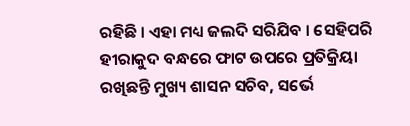ରହିଛି । ଏହା ମଧ୍ୟ ଜଲଦି ସରିଯିବ । ସେହିପରି ହୀରାକୁଦ ବନ୍ଧରେ ଫାଟ ଉପରେ ପ୍ରତିକ୍ରିୟା ରଖିଛନ୍ତି ମୁଖ୍ୟ ଶାସନ ସଚିବ, ସର୍ଭେ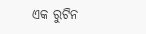ଏକ ରୁଟିନ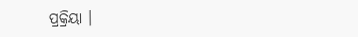ପ୍ରକ୍ରିୟା ।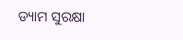ଡ୍ୟାମ ସୁରକ୍ଷା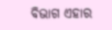ବିଭାଗ ଏହାର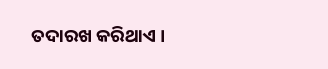ତଦାରଖ କରିଥାଏ ।